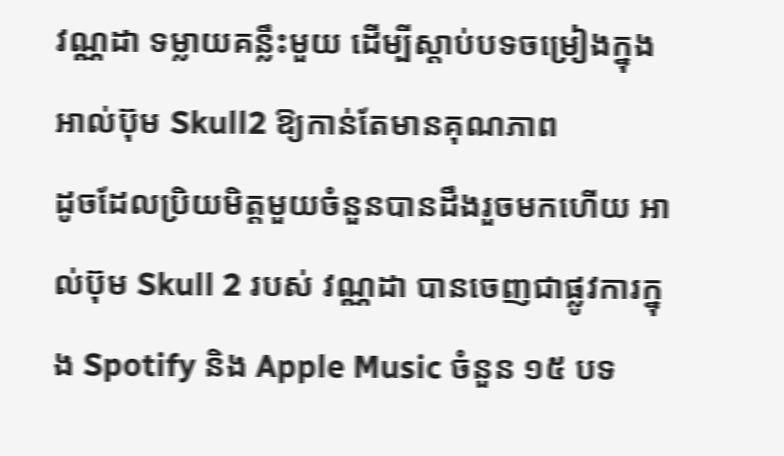វណ្ណដា ទម្លាយគន្លឹះមួយ ដើម្បីស្ដាប់បទចម្រៀងក្នុងអាល់ប៊ុម Skull2 ឱ្យកាន់តែមានគុណភាព
ដូចដែលប្រិយមិត្តមួយចំនួនបានដឹងរួចមកហើយ អាល់ប៊ុម Skull 2 របស់ វណ្ណដា បានចេញជាផ្លូវការក្នុង Spotify និង Apple Music ចំនួន ១៥ បទ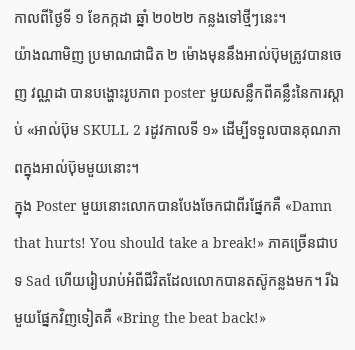កាលពីថ្ងៃទី ១ ខែកក្កដា ឆ្នាំ ២០២២ កន្លងទៅថ្មីៗនេះ។
យ៉ាងណាមិញ ប្រមាណជាជិត ២ ម៉ោងមុននឹងអាល់ប៊ុមត្រូវបានចេញ វណ្ណដា បានបង្ហោះរូបភាព poster មួយសន្លឹកពីគន្លឹះនៃការស្ដាប់ «អាល់ប៊ុម SKULL 2 រដូវកាលទី ១» ដើម្បីទទួលបានគុណភាពក្នុងអាល់ប៊ុមមួយនោះ។
ក្នុង Poster មួយនោះលោកបានបែងចែកជាពីរផ្នែកគឺ «Damn that hurts! You should take a break!» ភាគច្រើនជាបទ Sad ហើយរៀបរាប់អំពីជីវិតដែលលោកបានតស៊ូកន្លងមក។ រីឯមួយផ្នែកវិញទៀតគឺ «Bring the beat back!»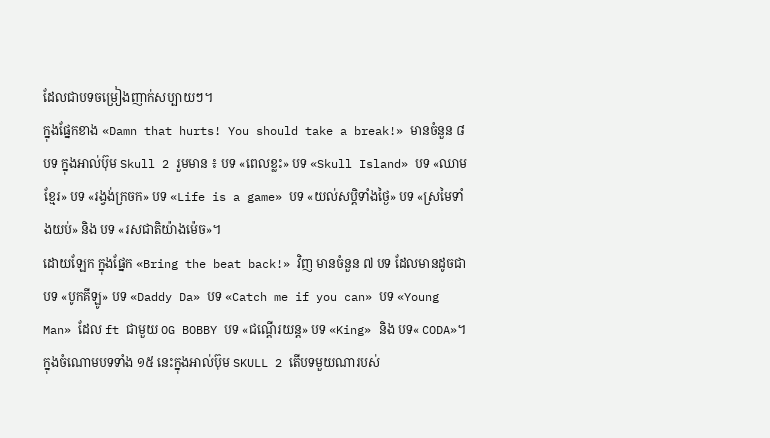ដែលជាបទចម្រៀងញាក់សប្បាយៗ។
ក្នុងផ្នែកខាង «Damn that hurts! You should take a break!» មានចំនួន ៨ បទ ក្នុងអាល់ប៊ុម Skull 2 រួមមាន ៖ បទ «ពេលខ្លះ» បទ «Skull Island» បទ «ឈាមខ្មែរ» បទ «រង្វង់ក្រចក» បទ «Life is a game» បទ «យល់សប្ដិទាំងថ្ងៃ» បទ «ស្រមៃទាំងយប់» និង បទ «រសជាតិយ៉ាងម៉េច»។
ដោយឡែក ក្នុងផ្នែក «Bring the beat back!» វិញ មានចំនួន ៧ បទ ដែលមានដូចជា បទ «បូកគីឡូ» បទ «Daddy Da» បទ «Catch me if you can» បទ «Young Man» ដែល ft ជាមួយ OG BOBBY បទ «ជណ្ដើរយន្ត» បទ «King» និង បទ« CODA»។
ក្នុងចំណោមបទទាំង ១៥ នេះក្នុងអាល់ប៊ុម SKULL 2 តើបទមួយណារបស់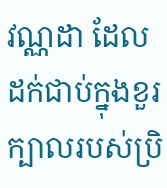វណ្ណដា ដែលដក់ជាប់ក្នុងខួរក្បាលរបស់ប្រិ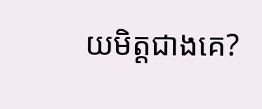យមិត្តជាងគេ?